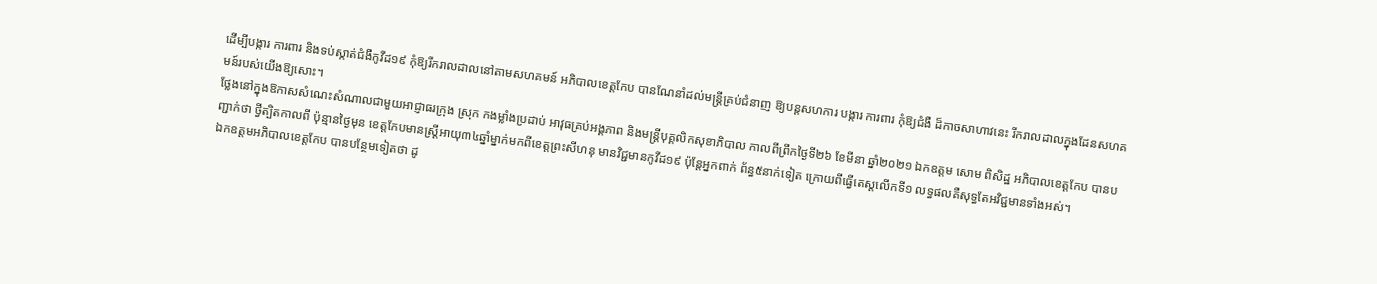ដើម្បីបង្ការ ការពារ និងទប់ស្កាត់ជំងឺកូវីដ១៩ កុំឱ្យរីករាលដាលនៅតាមសហគមន៍ អភិបាលខេត្តកែប បានណែនាំដល់មន្ត្រីគ្រប់ជំនាញ ឱ្យបន្តសហការ បង្ការ ការពារ កុំឱ្យជំងឺ ដ៏កាចសាហាវនេះ រីករាលដាលក្នុងដែនសហគមន៍របស់យើងឱ្យសោះ។
ថ្លែងនៅក្នុងឱកាសសំណេះសំណាលជាមួយអាជ្ញាធរក្រុង ស្រុក កងម្លាំងប្រដាប់ អាវុធគ្រប់អង្គភាព និងមន្ត្រីបុគ្គលិកសុខាភិបាល កាលពីព្រឹកថ្ងៃទី២៦ ខែមីនា ឆ្នាំ២០២១ ឯកឧត្តម សោម ពិសិដ្ឋ អភិបាលខេត្តកែប បានបញ្ជាក់ថា ថ្វីត្បិតកាលពី ប៉ុន្មានថ្ងៃមុន ខេត្តកែបមានស្ត្រីអាយុ៣៤ឆ្នាំម្នាក់មកពីខេត្តព្រះសីហនុ មានវិជ្ជមានកូវីដ១៩ ប៉ុន្តែអ្នកពាក់ ព័ន្ធ៥នាក់ទៀត ក្រោយពីធ្វើតេស្តលើកទី១ លទ្ធផលគឺសុទ្ធតែអវិជ្ជមានទាំងអស់។
ឯកឧត្តមអភិបាលខេត្តកែប បានបន្ថែមទៀតថា ដូ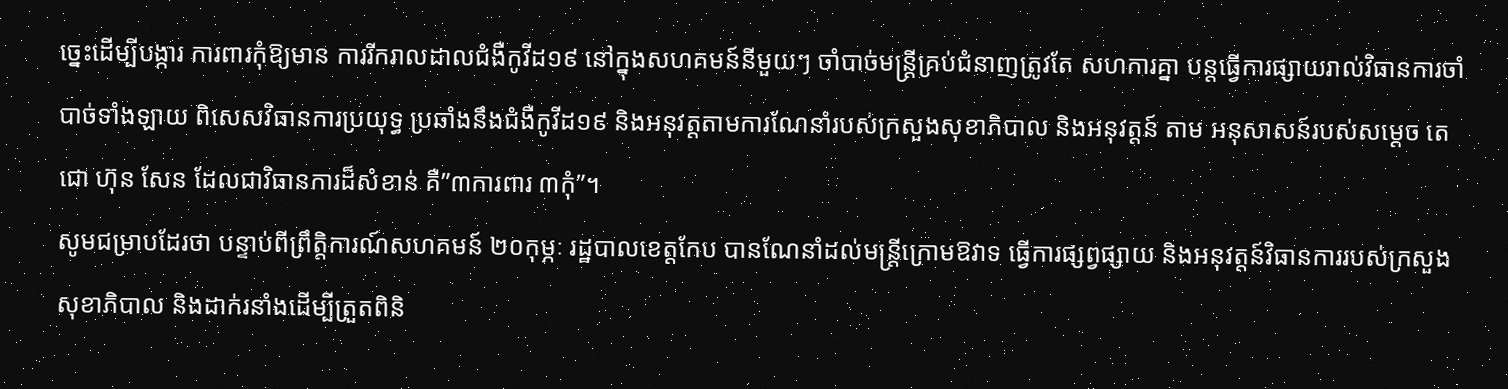ច្នេះដើម្បីបង្ការ ការពារកុំឱ្យមាន ការរីករាលដាលជំងឺកូវីដ១៩ នៅក្នុងសហគមន៍នីមួយៗ ចាំបាច់មន្ត្រីគ្រប់ជំនាញត្រូវតែ សហការគ្នា បន្តធ្វើការផ្សាយរាល់វិធានការចាំបាច់ទាំងឡាយ ពិសេសវិធានការប្រយុទ្ធ ប្រឆាំងនឹងជំងឺកូវីដ១៩ និងអនុវត្តតាមការណែនាំរបស់ក្រសួងសុខាភិបាល និងអនុវត្តន៍ តាម អនុសាសន៍របស់សម្តេច តេជោ ហ៊ុន សែន ដែលជាវិធានការដ៏សំខាន់ គឺ”៣ការពារ ៣កុំ”។
សូមជម្រាបដែរថា បន្ទាប់ពីព្រឹត្តិការណ៍សហគមន៍ ២០កុម្ភៈ រដ្ឋបាលខេត្តកែប បានណែនាំដល់មន្ត្រីក្រោមឱវាទ ធ្វើការផ្សព្វផ្សាយ និងអនុវត្តន៍វិធានការរបស់ក្រសួង សុខាភិបាល និងដាក់រនាំងដើម្បីត្រួតពិនិ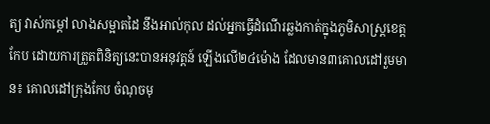ត្យ វាស់កម្តៅ លាងសម្អាតដៃ នឹងអាល់កុល ដល់អ្នកធ្វើដំណើរឆ្លងកាត់ក្នុងភូមិសាស្រ្តខេត្តកែប ដោយការត្រួតពិនិត្យនេះបានអនុវត្តន៍ ឡើងលើ២៤ម៉ោង ដែលមាន៣គោលដៅរួមមាន៖ គោលដៅក្រុងកែប ចំណុចមុ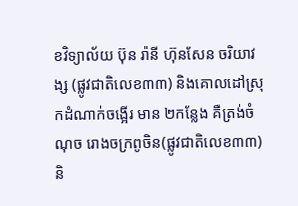ខវិទ្យាល័យ ប៊ុន រ៉ានី ហ៊ុនសែន ចរិយាវង្ស (ផ្លូវជាតិលេខ៣៣) និងគោលដៅស្រុកដំណាក់ចង្អើរ មាន ២កន្លែង គឺត្រង់ចំណុច រោងចក្រពូចិន(ផ្លូវជាតិលេខ៣៣) និ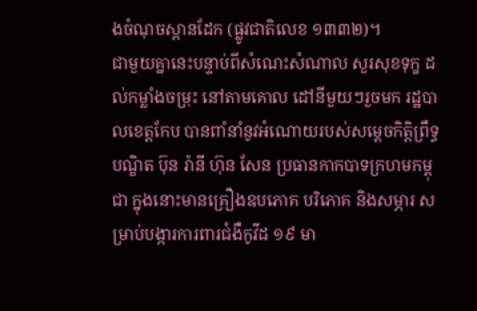ងចំណុចស្ពានដែក (ផ្លូវជាតិលេខ ១៣៣២)។
ជាមួយគ្នានេះបន្ទាប់ពីសំណេះសំណាល សួរសុខទុក្ខ ដល់កម្លាំងចម្រុះ នៅតាមគោល ដៅនីមួយៗរួចមក រដ្ឋបាលខេត្តកែប បានពាំនាំនូវអំណោយរបស់សម្តេចកិត្តិព្រឹទ្ធបណ្ឌិត ប៊ុន រ៉ានី ហ៊ុន សែន ប្រធានកាកបាទក្រហមកម្ពុជា ក្នុងនោះមានគ្រឿងឧបភោគ បរិភោគ និងសម្ភារ សម្រាប់បង្ការការពារជំងឺកូវីដ ១៩ មា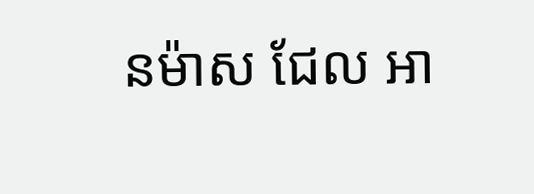នម៉ាស ជែល អា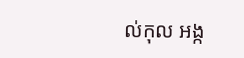ល់កុល អង្ក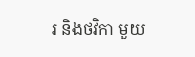រ និងថវិកា មួយ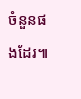ចំនួនផងដែរ៕